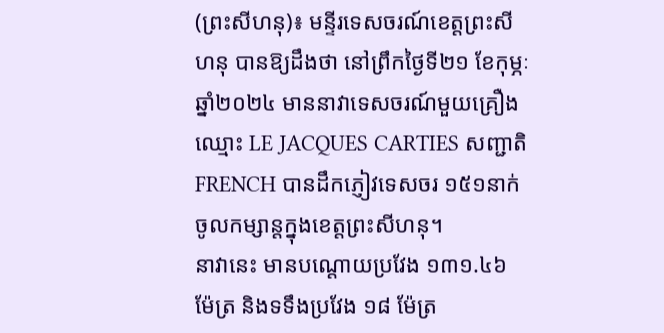(ព្រះសីហនុ)៖ មន្ទីរទេសចរណ៍ខេត្តព្រះសីហនុ បានឱ្យដឹងថា នៅព្រឹកថ្ងៃទី២១ ខែកុម្ភៈ ឆ្នាំ២០២៤ មាននាវាទេសចរណ៍មួយគ្រឿងឈ្មោះ LE JACQUES CARTIES សញ្ជាតិ FRENCH បានដឹកភ្ញៀវទេសចរ ១៥១នាក់ចូលកម្សាន្តក្នុងខេត្តព្រះសីហនុ។
នាវានេះ មានបណ្ដោយប្រវែង ១៣១.៤៦ ម៉ែត្រ និងទទឹងប្រវែង ១៨ ម៉ែត្រ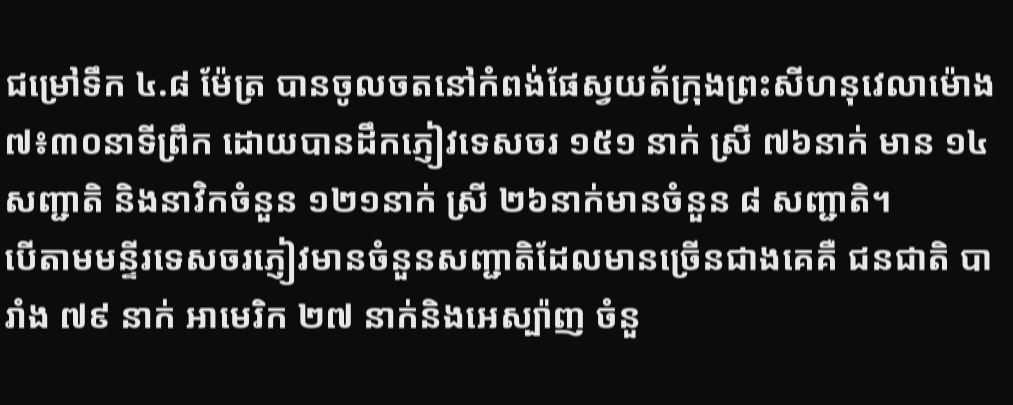ជម្រៅទឹក ៤.៨ ម៉ែត្រ បានចូលចតនៅកំពង់ផែស្វយត័ក្រុងព្រះសីហនុវេលាម៉ោង ៧៖៣០នាទីព្រឹក ដោយបានដឹកភ្ញៀវទេសចរ ១៥១ នាក់ ស្រី ៧៦នាក់ មាន ១៤ សញ្ជាតិ និងនាវិកចំនួន ១២១នាក់ ស្រី ២៦នាក់មានចំនួន ៨ សញ្ជាតិ។
បើតាមមន្ទីរទេសចរភ្ញៀវមានចំនួនសញ្ជាតិដែលមានច្រើនជាងគេគឺ ជនជាតិ បារាំង ៧៩ នាក់ អាមេរិក ២៧ នាក់និងអេស្ប៉ាញ ចំនួ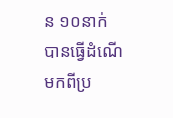ន ១០នាក់ បានធ្វើដំណើមកពីប្រ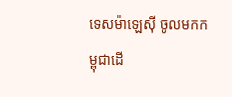ទេសម៉ាឡេស៊ី ចូលមកកម្ពុជាដើ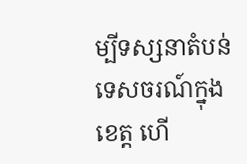ម្បីទស្សនាតំបន់ទេសចរណ៍ក្នុងខេត្ត ហើ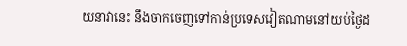យនាវានេះ នឹងចាកចេញទៅកាន់ប្រទេសវៀតណាមនៅយប់ថ្ងៃដ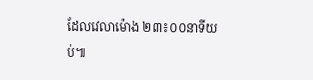ដែលវេលាម៉ោង ២៣៖០០នាទីយប់៕